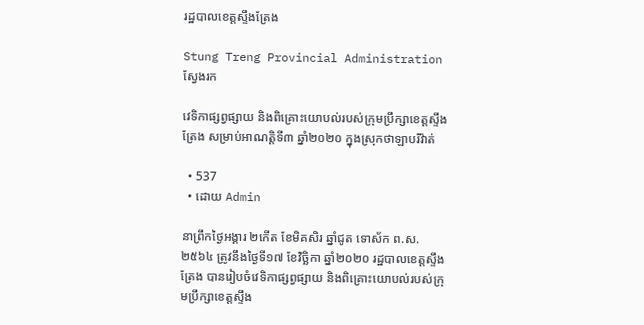រដ្ឋបាលខេត្តស្ទឹងត្រែង

Stung Treng Provincial Administration
ស្វែងរក

វេទិកាផ្សព្វផ្សាយ និងពិគ្រោះយោបល់របស់ក្រុមប្រឹក្សាខេត្តស្ទឹងត្រែង សម្រាប់អាណត្តិទី៣ ឆ្នាំ២០២០ ក្នុងស្រុកថាឡាបរិវ៉ាត់

  • 537
  • ដោយ Admin

នាព្រឹកថ្ងៃអង្គារ ២កើត ខែមិគសិរ ឆ្នាំជូត ទោស័ក ព.ស.២៥៦៤ ត្រូវនឹងថ្ងៃទី១៧ ខែវិច្ឆិកា ឆ្នាំ២០២០ រដ្ឋបាលខេត្តស្ទឹងត្រែង បានរៀបចំវេទិកាផ្សព្វផ្សាយ និងពិគ្រោះយោបល់របស់ក្រុមប្រឹក្សាខេត្តស្ទឹង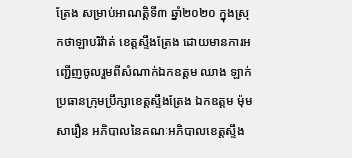ត្រែង សម្រាប់អាណត្តិទី៣ ឆ្នាំ២០២០ ក្នុងស្រុកថាឡាបរិវ៉ាត់ ខេត្តស្ទឹងត្រែង ដោយមានការអញ្ជើញចូលរួមពីសំណាក់ឯកឧត្តម ឈាង ឡាក់ ប្រធានក្រុមប្រឹក្សាខេត្តស្ទឹងត្រែង ឯកឧត្តម ម៉ុម សារឿន អភិបាលនៃគណៈអភិបាលខេត្តស្ទឹង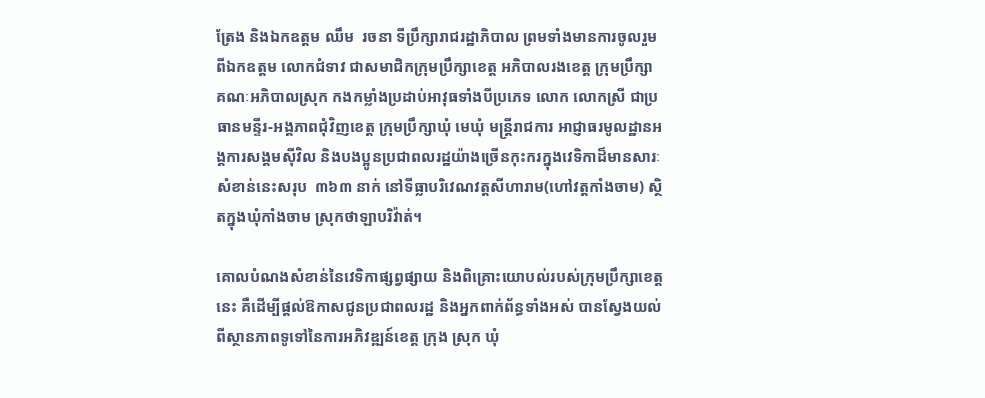ត្រែង និងឯកឧត្តម ឈឹម  រចនា ទីប្រឹក្សារាជរដ្ឋាភិបាល ព្រមទាំងមានការចូលរួមពីឯកឧត្តម លោកជំទាវ ជាសមាជិកក្រុមប្រឹក្សាខេត្ត អភិបាលរងខេត្ត ក្រុមប្រឹក្សា គណៈអភិបាលស្រុក កងកម្លាំងប្រដាប់អាវុធទាំងបីប្រភេទ លោក លោកស្រី ជាប្រធានមន្ទីរ-អង្គភាពជុំវិញខេត្ត ក្រុមប្រឹក្សាឃុំ មេឃុំ មន្រ្តីរាជការ អាជ្ញាធរមូលដ្ឋានអង្គការសង្គមស៊ីវិល និងបងប្អូនប្រជាពលរដ្ឋយ៉ាងច្រើនកុះករក្នុងវេទិកាដ៏មានសារៈសំខាន់នេះសរុប  ៣៦៣ នាក់ នៅទីធ្លាបរិវេណវត្តសីហារាម(ហៅវត្តកាំងចាម) ស្ថិតក្នុងឃុំកាំងចាម ស្រុកថាឡាបរិវ៉ាត់។

គោលបំណងសំខាន់នៃវេទិកាផ្សព្វផ្សាយ និងពិគ្រោះយោបល់របស់ក្រុមប្រឹក្សាខេត្តនេះ គឺដើម្បីផ្តល់ឱកាសជូនប្រជាពលរដ្ឋ និងអ្នកពាក់ព័ន្ធទាំងអស់ បានស្វែងយល់ពីស្ថានភាពទូទៅនៃការអភិវឌ្ឍន៍ខេត្ត ក្រុង ស្រុក ឃុំ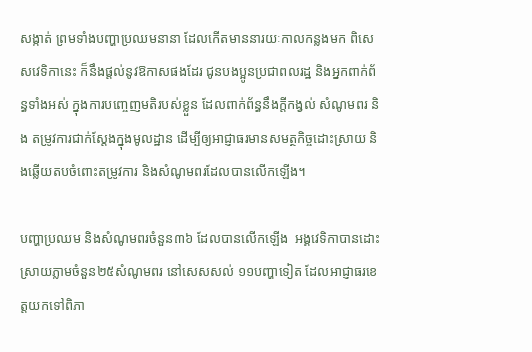សង្កាត់ ព្រមទាំងបញ្ហាប្រឈមនានា ដែលកើតមាននារយៈកាលកន្លងមក ពិសេសវេទិកានេះ ក៏នឹងផ្តល់នូវឱកាសផងដែរ ជូនបងប្អូនប្រជាពលរដ្ឋ និងអ្នកពាក់ព័ន្ធទាំងអស់ ក្នុងការបញ្ចេញមតិរបស់ខ្លួន ដែលពាក់ព័ន្ធនឹងក្តីកង្វល់ សំណូមពរ និង តម្រូវការជាក់ស្តែងក្នុងមូលដ្ឋាន ដើម្បីឲ្យអាជ្ញាធរមានសមត្ថកិច្ចដោះស្រាយ និងឆ្លើយតបចំពោះតម្រូវការ និងសំណូមពរដែលបានលើកឡើង។

បញ្ហាប្រឈម និងសំណូមពរចំនួន៣៦ ដែលបានលើកឡើង  អង្គវេទិកាបានដោះស្រាយភ្លាមចំនួន២៥សំណូមពរ នៅសេសសល់ ១១បញ្ហាទៀត ដែលអាជ្ញាធរខេត្តយកទៅពិភា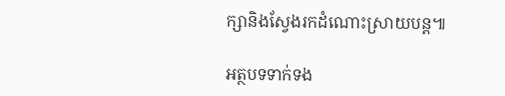ក្សានិងស្វែងរកដំណោះស្រាយបន្ត៕

អត្ថបទទាក់ទង